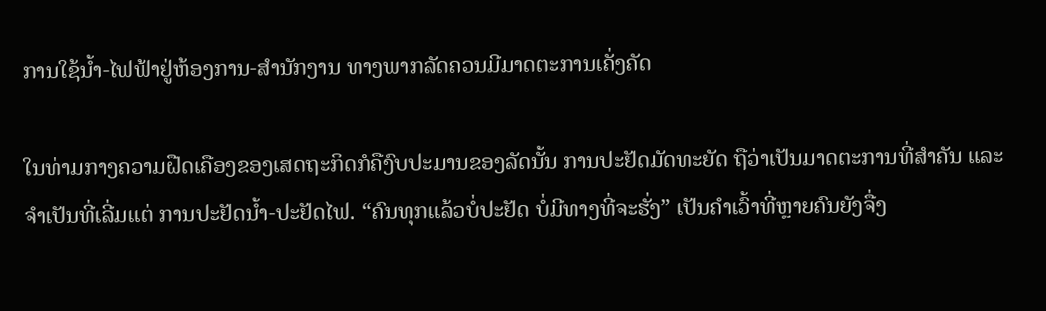ການໃຊ້ນໍ້າ-ໄຟຟ້າຢູ່ຫ້ອງການ-ສຳນັກງານ ທາງພາກລັດຄວນມີມາດຕະການເຄັ່ງຄັດ

ໃນທ່າມກາງຄວາມຝືດເຄືອງຂອງເສດຖະກິດກໍຄືງົບປະມານຂອງລັດນັ້ນ ການປະຢັດມັດທະຍັດ ຖືວ່າເປັນມາດຕະການທີ່ສຳຄັນ ແລະ ຈຳເປັນທີ່ເລີ່ມແຕ່ ການປະຢັດນໍ້າ-ປະຢັດໄຟ. “ຄົນທຸກແລ້ວບໍ່ປະຢັດ ບໍ່ມີທາງທີ່ຈະຮັ່ງ” ເປັນຄຳເວົ້າທີ່ຫຼາຍຄົນຍັງຈື່ງ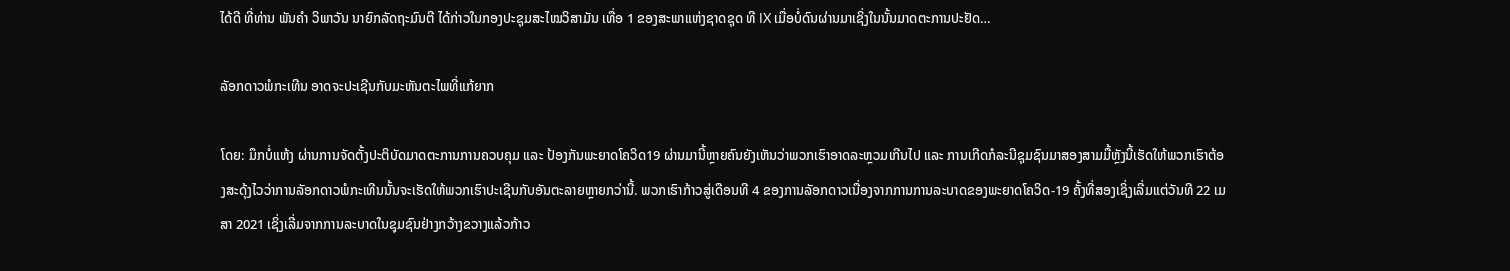ໄດ້ດີ ທີ່ທ່ານ ພັນຄຳ ວິພາວັນ ນາຍົກລັດຖະມົນຕີ ໄດ້ກ່າວໃນກອງປະຊຸມສະໄໝວິສາມັນ ເທື່ອ 1 ຂອງສະພາແຫ່ງຊາດຊຸດ ທີ IX ເມື່ອບໍ່ດົນຜ່ານມາເຊິ່ງໃນນັ້ນມາດຕະການປະຢັດ…

ລັອກດາວພໍກະເທີນ ອາດຈະປະເຊີນກັບມະຫັນຕະໄພທີ່ແກ້ຍາກ

ໂດຍ: ມຶກບໍ່ແຫ້ງ ຜ່ານການຈັດຕັ້ງປະຕິບັດມາດຕະການການຄວບຄຸມ ແລະ ປ້ອງກັນພະຍາດໂຄວິດ19 ຜ່ານມານີ້ຫຼາຍຄົນຍັງເຫັນວ່າພວກເຮົາອາດລະຫຼວມເກີນໄປ ແລະ ການເກີດກໍລະນີຊຸມຊົນມາສອງສາມມື້ຫຼັງນີ້ເຮັດໃຫ້ພວກເຮົາຕ້ອງສະດຸ້ງໄວວ່າການລັອກດາວພໍກະເທີນນັ້ນຈະເຮັດໃຫ້ພວກເຮົາປະເຊີນກັບອັນຕະລາຍຫຼາຍກວ່ານີ້. ພວກເຮົາກ້າວສູ່ເດືອນທີ 4 ຂອງການລັອກດາວເນື່ອງຈາກການການລະບາດຂອງພະຍາດໂຄວິດ-19 ຄັ້ງທີ່ສອງເຊິ່ງເລີ່ມແຕ່ວັນທີ 22 ເມສາ 2021 ເຊິ່ງເລີ່ມຈາກການລະບາດໃນຊຸມຊົນຢ່າງກວ້າງຂວາງແລ້ວກ້າວ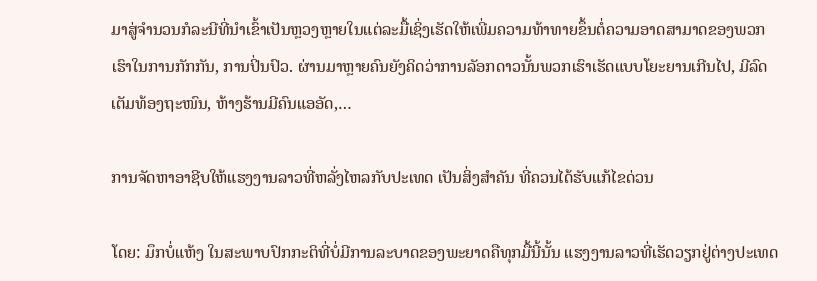ມາສູ່ຈຳນວນກໍລະນີທີ່ນຳເຂົ້າເປັນຫຼວງຫຼາຍໃນແຕ່ລະມື້ເຊິ່ງເຮັດໃຫ້ເພີ່ມຄວາມທ້າທາຍຂຶ້ນຕໍ່ຄວາມອາດສາມາດຂອງພວກເຮົາໃນການກັກກັນ, ການປິ່ນປົວ. ຜ່ານມາຫຼາຍຄົນຍັງຄິດວ່າການລັອກດາວນັ້ນພວກເຮົາເຮັດແບບໂຍະຍານເກີນໄປ, ມີລົດເຕັມທ້ອງຖະໜົນ, ຫ້າງຮ້ານມີຄົນແອອັດ,…

ການຈັດຫາອາຊີບໃຫ້ແຮງງານລາວທີ່ຫລັ່ງໄຫລກັບປະເທດ ເປັນສິ່ງສຳຄັນ ທີ່ຄວນໄດ້ຮັບແກ້ໄຂດ່ວນ

ໂດຍ: ມຶກບໍ່ແຫ້ງ ໃນສະພາບປົກກະຕິທີ່ບໍ່ມີການລະບາດຂອງພະຍາດຄືທຸກມື້ນີ້ນັ້ນ ແຮງງານລາວທີ່ເຮັດວຽກຢູ່ຕ່າງປະເທດ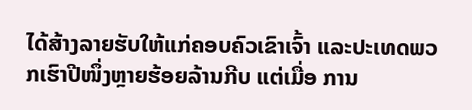ໄດ້ສ້າງລາຍຮັບໃຫ້ແກ່ຄອບຄົວເຂົາເຈົ້າ ແລະປະເທດພວກເຮົາປີໜຶ່ງຫຼາຍຮ້ອຍລ້ານກີບ ແຕ່ເມື່ອ ການ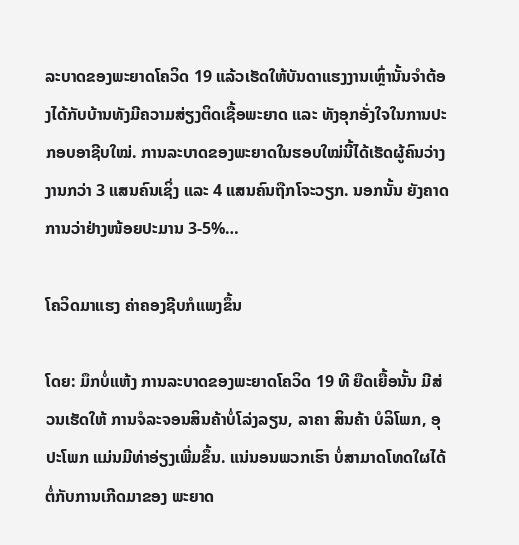ລະບາດຂອງພະຍາດໂຄວິດ 19 ແລ້ວເຮັດໃຫ້ບັນດາແຮງງານເຫຼົ່ານັ້ນຈຳຕ້ອງໄດ້ກັບບ້ານທັງມີຄວາມສ່ຽງຕິດເຊື້ອພະຍາດ ແລະ ທັງອຸກອັ່ງໃຈໃນການປະກອບອາຊີບໃໝ່. ການລະບາດຂອງພະຍາດໃນຮອບໃໝ່ນີ້ໄດ້ເຮັດຜູ້ຄົນວ່າງງານກວ່າ 3 ແສນຄົນເຊິ່ງ ແລະ 4 ແສນຄົນຖືກໂຈະວຽກ. ນອກນັ້ນ ຍັງຄາດການວ່າຢ່າງໜ້ອຍປະມານ 3-5%…

ໂຄວິດມາແຮງ ຄ່າຄອງຊີບກໍແພງຂຶ້ນ

ໂດຍ: ມຶກບໍ່ແຫ້ງ ການລະບາດຂອງພະຍາດໂຄວິດ 19 ທີ ຍືດເຍື້ອນັ້ນ ມີສ່ວນເຮັດໃຫ້ ການຈໍລະຈອນສິນຄ້າບໍ່ໂລ່ງລຽນ, ລາຄາ ສິນຄ້າ ບໍລິໂພກ, ອຸປະໂພກ ແມ່ນມີທ່າອ່ຽງເພີ່ມຂຶ້ນ. ແນ່ນອນພວກເຮົາ ບໍ່ສາມາດໂທດໃຜໄດ້ຕໍ່ກັບການເກີດມາຂອງ ພະຍາດ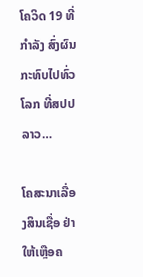ໂຄວິດ 19 ທີ່ກຳລັງ ສົ່ງຜົນກະທົບໄປທົ່ວໂລກ ທີ່ສປປລາວ…

ໂຄສະນາເລື່ອງສິນເຊື່ອ ຢ່າໃຫ້ເຫຼືອຄ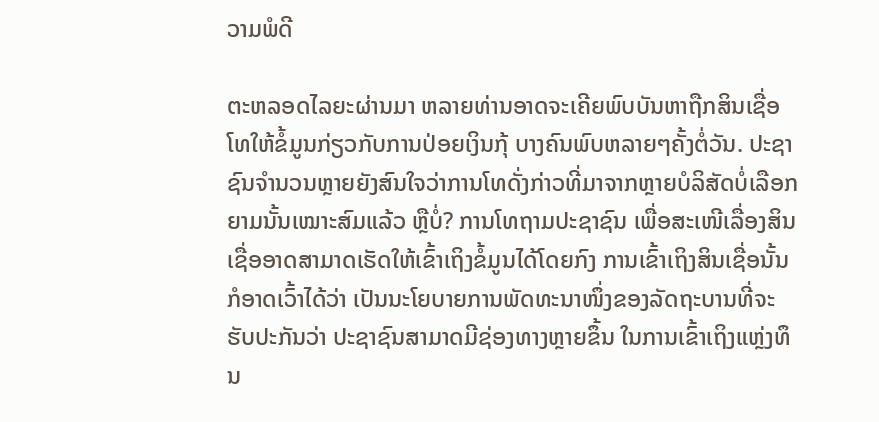ວາມພໍດີ

ຕະຫລອດໄລຍະຜ່ານມາ ຫລາຍທ່ານອາດຈະເຄີຍພົບບັນຫາຖືກສິນເຊື່ອໂທໃຫ້ຂໍ້ມູນກ່ຽວກັບການປ່ອຍເງິນກຸ້ ບາງຄົນພົບຫລາຍໆຄັ້ງຕໍ່ວັນ. ປະຊາຊົນຈຳນວນຫຼາຍຍັງສົນໃຈວ່າການໂທດັ່ງກ່າວທີ່ມາຈາກຫຼາຍບໍລິສັດບໍ່ເລືອກຍາມນັ້ນເໝາະສົມແລ້ວ ຫຼືບໍ່? ການໂທຖາມປະຊາຊົນ ເພື່ອສະເໜີເລື່ອງສິນເຊື່ອອາດສາມາດເຮັດໃຫ້ເຂົ້າເຖິງຂໍ້ມູນໄດ້ໂດຍກົງ ການເຂົ້າເຖິງສິນເຊື່ອນັ້ນ ກໍອາດເວົ້າໄດ້ວ່າ ເປັນນະໂຍບາຍການພັດທະນາໜຶ່ງຂອງລັດຖະບານທີ່ຈະຮັບປະກັນວ່າ ປະຊາຊົນສາມາດມີຊ່ອງທາງຫຼາຍຂຶ້ນ ໃນການເຂົ້າເຖິງແຫຼ່ງທຶນ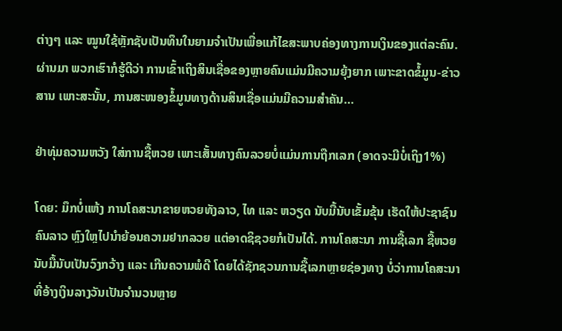ຕ່າງໆ ແລະ ໝູນໃຊ້ຫຼັກຊັບເປັນທຶນໃນຍາມຈຳເປັນເພື່ອແກ້ໄຂສະພາບຄ່ອງທາງການເງິນຂອງແຕ່ລະຄົນ. ຜ່ານມາ ພວກເຮົາກໍຮູ້ດີວ່າ ການເຂົ້າເຖິງສິນເຊື່ອຂອງຫຼາຍຄົນແມ່ນມີຄວາມຍຸ້ງຍາກ ເພາະຂາດຂໍ້ມູນ-ຂ່າວສານ ເພາະສະນັ້ນ, ການສະໜອງຂໍ້ມູນທາງດ້ານສິນເຊື່ອແມ່ນມີຄວາມສຳຄັນ…

ຢ່າທຸ່ມຄວາມຫວັງ ໃສ່ການຊື້ຫວຍ ເພາະເສັ້ນທາງຄົນລວຍບໍ່ແມ່ນການຖືກເລກ (ອາດຈະມີບໍ່ເຖິງ1%)

ໂດຍ: ມຶກບໍ່ແຫ້ງ ການໂຄສະນາຂາຍຫວຍທັງລາວ, ໄທ ແລະ ຫວຽດ ນັບມື້ນັບເຂັ້ມຂຸ້ນ ເຮັດໃຫ້ປະຊາຊົນ ຄົນລາວ ຫຼົງໃຫຼໄປນຳຍ້ອນຄວາມຢາກລວຍ ແຕ່ອາດຊິຊວຍກໍເປັນໄດ້. ການໂຄສະນາ ການຊື້ເລກ ຊື້ຫວຍນັບມື້ນັບເປັນວົງກວ້າງ ແລະ ເກີນຄວາມພໍດີ ໂດຍໄດ້ຊັກຊວນການຊື້ເລກຫຼາຍຊ່ອງທາງ ບໍ່ວ່າການໂຄສະນາທີ່ອ້າງເງິນລາງວັນເປັນຈຳນວນຫຼາຍ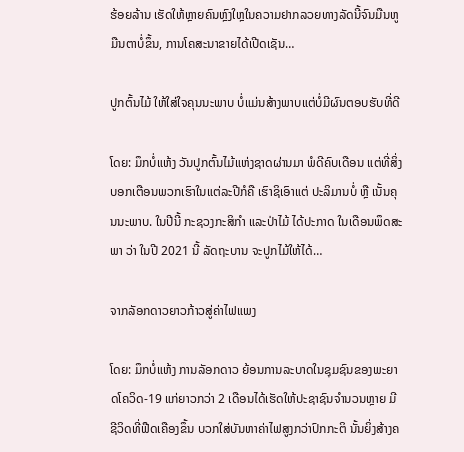ຮ້ອຍລ້ານ ເຮັດໃຫ້ຫຼາຍຄົນຫຼົງໃຫຼໃນຄວາມຢາກລວຍທາງລັດນີ້ຈົນມືນຫູມືນຕາບໍ່ຂຶ້ນ, ການໂຄສະນາຂາຍໄດ້ເປີດເຊັນ…

ປູກຕົ້ນໄມ້ ໃຫ້ໃສ່ໃຈຄຸນນະພາບ ບໍ່ແມ່ນສ້າງພາບແຕ່ບໍ່ມີຜົນຕອບຮັບທີ່ດີ

ໂດຍ: ມຶກບໍ່ແຫ້ງ ວັນປູກຕົ້ນໄມ້ແຫ່ງຊາດຜ່ານມາ ພໍດີຄົບເດືອນ ແຕ່ທີ່ສິ່ງບອກເຕືອນພວກເຮົາໃນແຕ່ລະປີກໍຄື ເຮົາຊິເອົາແຕ່ ປະລິມານບໍ່ ຫຼື ເນັ້ນຄຸນນະພາບ. ໃນປີນີ້ ກະຊວງກະສິກຳ ແລະປ່າໄມ້ ໄດ້ປະກາດ ໃນເດືອນພຶດສະພາ ວ່າ ໃນປີ 2021 ນີ້ ລັດຖະບານ ຈະປູກໄມ້ໃຫ້ໄດ້…

ຈາກລັອກດາວຍາວກ້າວສູ່ຄ່າໄຟແພງ

ໂດຍ: ມຶກບໍ່ແຫ້ງ ການລັອກດາວ ຍ້ອນການລະບາດໃນຊຸມຊົນຂອງພະຍາດໂຄວິດ-19 ແກ່ຍາວກວ່າ 2 ເດືອນໄດ້ເຮັດໃຫ້ປະຊາຊົນຈຳນວນຫຼາຍ ມີຊີວິດທີ່ຟືດເຄືອງຂຶ້ນ ບວກໃສ່ບັນຫາຄ່າໄຟສູງກວ່າປົກກະຕິ ນັ້ນຍິ່ງສ້າງຄ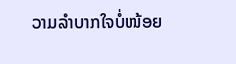ວາມລຳບາກໃຈບໍ່ໜ້ອຍ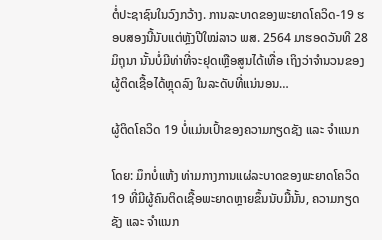ຕໍ່ປະຊາຊົນໃນວົງກວ້າງ. ການລະບາດຂອງພະຍາດໂຄວິດ-19 ຮອບສອງນີ້ນັບແຕ່ຫຼັງປີໃໝ່ລາວ ພສ. 2564 ມາຮອດວັນທີ 28 ມິຖຸນາ ນັ້ນບໍ່ມີທ່າທີ່ຈະຢຸດເຫຼືອສູນໄດ້ເທື່ອ ເຖິງວ່າຈຳນວນຂອງຜູ້ຕິດເຊື້ອໄດ້ຫຼຸດລົງ ໃນລະດັບທີ່ແນ່ນອນ…

ຜູ້ຕິດໂຄວິດ 19 ບໍ່ແມ່ນເປົ້າຂອງຄວາມກຽດຊັງ ແລະ ຈຳແນກ

ໂດຍ: ມຶກບໍ່ແຫ້ງ ທ່າມກາງການແຜ່ລະບາດຂອງພະຍາດໂຄວິດ 19 ທີ່ມີຜູ້ຄົນຕິດເຊື້ອພະຍາດຫຼາຍຂຶ້ນນັບມື້ນັ້ນ, ຄວາມກຽດຊັງ ແລະ ຈຳແນກ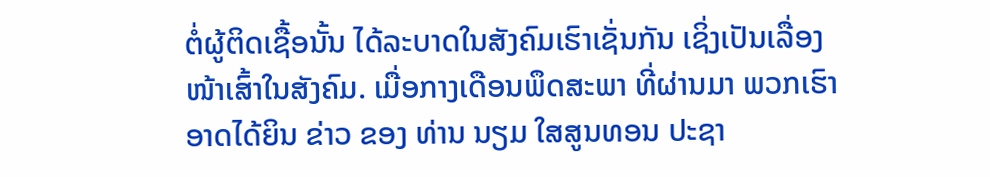ຕໍ່ຜູ້ຕິດເຊື້ອນັ້ນ ໄດ້ລະບາດໃນສັງຄົມເຮົາເຊັ່ນກັນ ເຊິ່ງເປັນເລື່ອງໜ້າເສົ້າໃນສັງຄົມ. ເມື່ອກາງເດືອນພຶດສະພາ ທີ່ຜ່ານມາ ພວກເຮົາອາດໄດ້ຍິນ ຂ່າວ ຂອງ ທ່ານ ນຽມ ໃສສູນທອນ ປະຊາ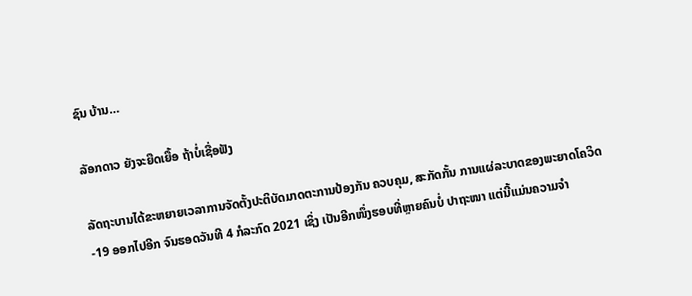ຊົນ ບ້ານ…

ລັອກດາວ ຍັງຈະຍືດເຍື້ອ ຖ້າບໍ່ເຊື່ອຟັງ

ລັດຖະບານໄດ້ຂະຫຍາຍເວລາການຈັດຕັ້ງປະຕິບັດມາດຕະການປ້ອງກັນ ຄວບຄຸມ, ສະກັດກັ້ນ ການແຜ່ລະບາດຂອງພະຍາດໂຄວິດ-19 ອອກໄປອີກ ຈົນຮອດວັນທີ 4 ກໍລະກົດ 2021 ເຊິ່ງ ເປັນອີກໜຶ່ງຮອບທີ່ຫຼາຍຄົນບໍ່ ປາຖະໜາ ແຕ່ນີ້ແມ່ນຄວາມຈຳ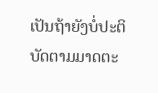ເປັນຖ້າຍັງບໍ່ປະຕິບັດຕາມມາດຕະ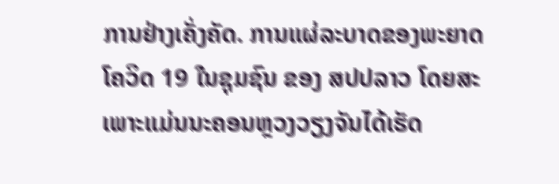ການຢ່າງເຄັ່ງຄັດ. ການແຜ່ລະບາດຂອງພະຍາດໂຄວິດ 19 ໃນຊຸມຊົນ ຂອງ ສປປລາວ ໂດຍສະເພາະແມ່ນນະຄອນຫຼວງວຽງຈັນໄດ້ເຮັດ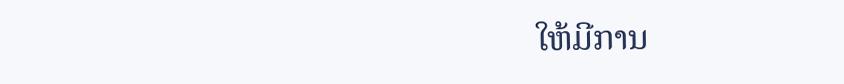ໃຫ້ມີການ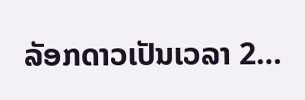ລັອກດາວເປັນເວລາ 2…